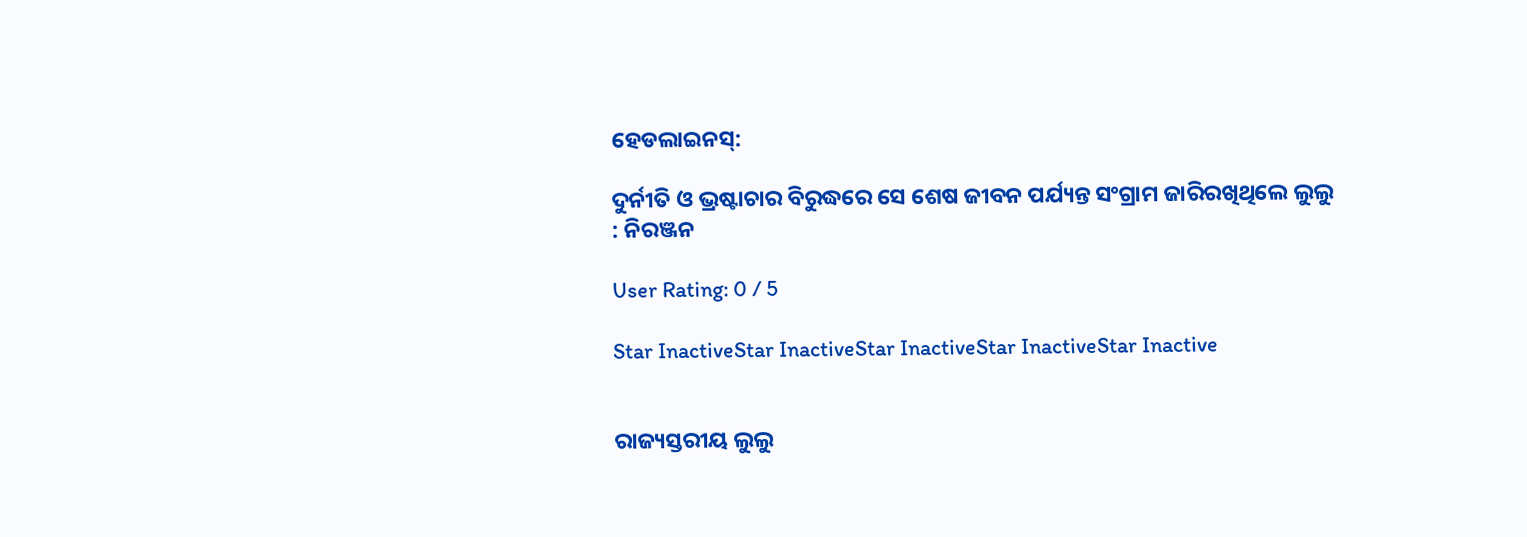ହେଡଲାଇନସ୍:

ଦୁର୍ନୀତି ଓ ଭ୍ରଷ୍ଟାଚାର ବିରୁଦ୍ଧରେ ସେ ଶେଷ ଜୀବନ ପର୍ଯ୍ୟନ୍ତ ସଂଗ୍ରାମ ଜାରିରଖିଥିଲେ ଲୁଲୁ : ନିରଞ୍ଜନ

User Rating: 0 / 5

Star InactiveStar InactiveStar InactiveStar InactiveStar Inactive


ରାଜ୍ୟସ୍ତରୀୟ ଲୁଲୁ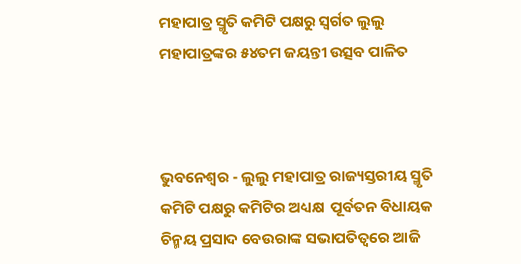ମହାପାତ୍ର ସ୍ମୃତି କମିଟି ପକ୍ଷରୁ ସ୍ୱର୍ଗତ ଲୁଲୁ ମହାପାତ୍ରଙ୍କର ୫୪ତମ ଜୟନ୍ତୀ ଉତ୍ସବ ପାଳିତ



ଭୁବନେଶ୍ୱର - ଲୁଲୁ ମହାପାତ୍ର ରାଜ୍ୟସ୍ତରୀୟ ସ୍ମୃତି କମିଟି ପକ୍ଷରୁ କମିଟିର ଅଧ୍ୟକ୍ଷ  ପୂର୍ବତନ ବିଧାୟକ ଚିନ୍ମୟ ପ୍ରସାଦ ବେଉରାଙ୍କ ସଭାପତିତ୍ୱରେ ଆଜି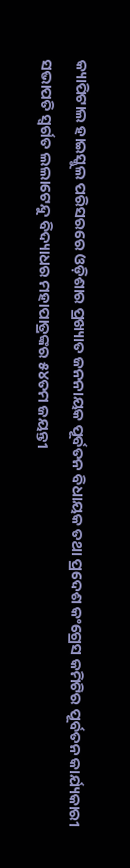କ୍ୟାପିଟାଲ ହାଇସ୍କୁଲ ପରିସରରେ ଓଡ଼ିଶାର ପ୍ରଖ୍ୟାତ ଜନନାୟକ ପୂର୍ବତନ ବିଧାୟକ ତଥା ପ୍ରଦେଶ କଂଗ୍ରେସ କମିଟିର ପୂର୍ବତନ କାର୍ଯ୍ୟକାରୀ ସଭାପତି ସ୍ୱର୍ଗତ ଲଲାଟେନ୍ଦୁ ବିଦ୍ୟାଧର ମହାପାତ୍ରଙ୍କର ୫୪ତମ ଜୟନ୍ତୀ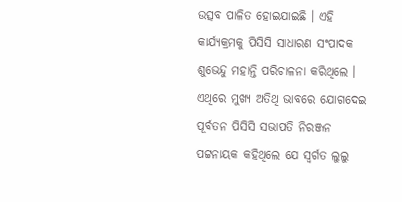ଉତ୍ସବ ପାଳିତ ହୋଇଯାଇଛି । ଏହି କାର୍ଯ୍ୟକ୍ରମକୁ ପିସିସି ସାଧାରଣ ସଂପାଦକ  ଶୁଭେନ୍ଦୁ ମହାନ୍ତି ପରିଚାଳନା କରିଥିଲେ । ଏଥିରେ ମୁଖ୍ୟ ଅତିଥି ଭାବରେ ଯୋଗଦେଇ ପୂର୍ବତନ ପିସିସି ସଭାପତି ନିରଞ୍ଜନ ପଟ୍ଟନାୟକ କହିଥିଲେ ଯେ ସ୍ୱର୍ଗତ ଲୁଲୁ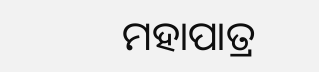ମହାପାତ୍ର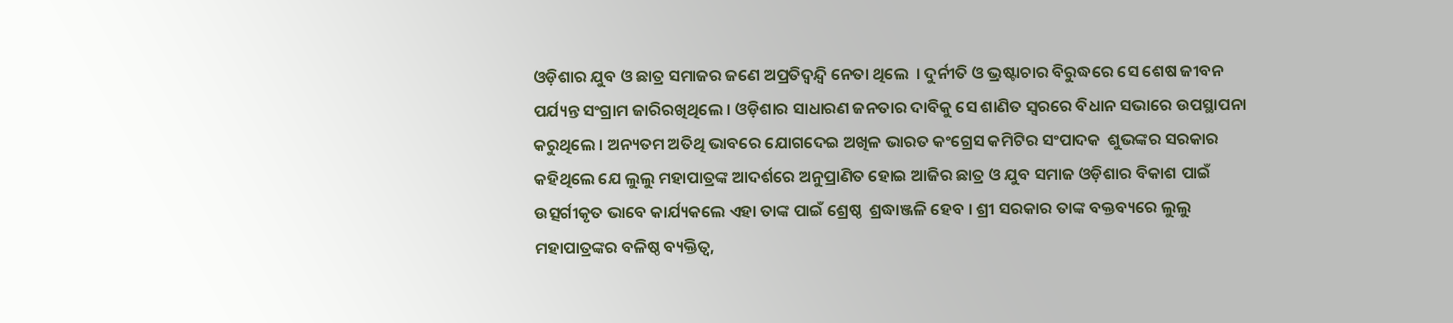ଓଡ଼ିଶାର ଯୁବ ଓ ଛାତ୍ର ସମାଜର ଜଣେ ଅପ୍ରତିଦ୍ୱନ୍ଦ୍ୱି ନେତା ଥିଲେ  । ଦୁର୍ନୀତି ଓ ଭ୍ରଷ୍ଟାଚାର ବିରୁଦ୍ଧରେ ସେ ଶେଷ ଜୀବନ ପର୍ଯ୍ୟନ୍ତ ସଂଗ୍ରାମ ଜାରିରଖିଥିଲେ । ଓଡ଼ିଶାର ସାଧାରଣ ଜନତାର ଦାବିକୁ ସେ ଶାଣିତ ସ୍ୱରରେ ବିଧାନ ସଭାରେ ଉପସ୍ଥାପନା କରୁଥିଲେ । ଅନ୍ୟତମ ଅତିଥି ଭାବରେ ଯୋଗଦେଇ ଅଖିଳ ଭାରତ କଂଗ୍ରେସ କମିଟିର ସଂପାଦକ  ଶୁଭଙ୍କର ସରକାର କହିଥିଲେ ଯେ ଲୁଲୁ ମହାପାତ୍ରଙ୍କ ଆଦର୍ଶରେ ଅନୁପ୍ରାଣିତ ହୋଇ ଆଜିର ଛାତ୍ର ଓ ଯୁବ ସମାଜ ଓଡ଼ିଶାର ବିକାଶ ପାଇଁ ଉତ୍ସର୍ଗୀକୃତ ଭାବେ କାର୍ଯ୍ୟକଲେ ଏହା ତାଙ୍କ ପାଇଁ ଶ୍ରେଷ୍ଠ  ଶ୍ରଦ୍ଧାଞ୍ଜଳି ହେବ । ଶ୍ରୀ ସରକାର ତାଙ୍କ ବକ୍ତବ୍ୟରେ ଲୁଲୁ ମହାପାତ୍ରଙ୍କର ବଳିଷ୍ଠ ବ୍ୟକ୍ତିତ୍ୱ,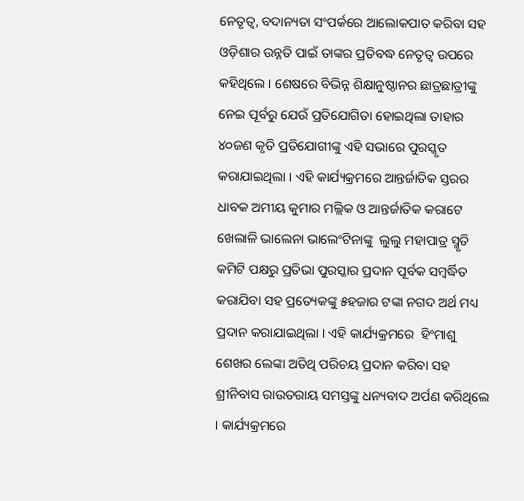ନେତୃତ୍ୱ, ବଦାନ୍ୟତା ସଂପର୍କରେ ଆଲୋକପାତ କରିବା ସହ ଓଡ଼ିଶାର ଉନ୍ନତି ପାଇଁ ତାଙ୍କର ପ୍ରତିବଦ୍ଧ ନେତୃତ୍ୱ ଉପରେ କହିଥିଲେ । ଶେଷରେ ବିଭିନ୍ନ ଶିକ୍ଷାନୁଷ୍ଠାନର ଛାତ୍ରଛାତ୍ରୀଙ୍କୁ ନେଇ ପୂର୍ବରୁ ଯେଉଁ ପ୍ରତିଯୋଗିତା ହୋଇଥିଲା ତାହାର ୪୦ଜଣ କୃତି ପ୍ରତିଯୋଗୀଙ୍କୁ ଏହି ସଭାରେ ପୁରସ୍କୃତ କରାଯାଇଥିଲା । ଏହି କାର୍ଯ୍ୟକ୍ରମରେ ଆନ୍ତର୍ଜାତିକ ସ୍ତରର ଧାବକ ଅମୀୟ କୁମାର ମଲ୍ଲିକ ଓ ଆନ୍ତର୍ଜାତିକ କରାଟେ ଖେଲାଳି ଭାଲେନା ଭାଲେଂଟିନାଙ୍କୁ  ଲୁଲୁ ମହାପାତ୍ର ସ୍ମୃତି କମିଟି ପକ୍ଷରୁ ପ୍ରତିଭା ପୁରସ୍କାର ପ୍ରଦାନ ପୂର୍ବକ ସମ୍ବର୍ଦ୍ଧିତ କରାଯିବା ସହ ପ୍ରତ୍ୟେକଙ୍କୁ ୫ହଜାର ଟଙ୍କା ନଗଦ ଅର୍ଥ ମଧ୍ୟ ପ୍ରଦାନ କରାଯାଇଥିଲା । ଏହି କାର୍ଯ୍ୟକ୍ରମରେ  ହିଂମାଶୁ ଶେଖର ଲେଙ୍କା ଅତିଥି ପରିଚୟ ପ୍ରଦାନ କରିବା ସହ ଶ୍ରୀନିବାସ ରାଉତରାୟ ସମସ୍ତଙ୍କୁ ଧନ୍ୟବାଦ ଅର୍ପଣ କରିଥିଲେ । କାର୍ଯ୍ୟକ୍ରମରେ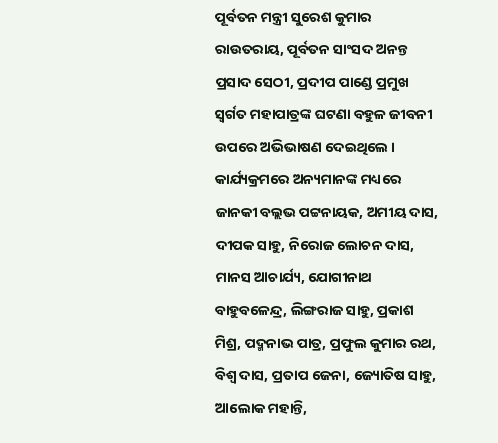ପୂର୍ବତନ ମନ୍ତ୍ରୀ ସୁରେଶ କୁମାର ରାଉତରାୟ, ପୂର୍ବତନ ସାଂସଦ ଅନନ୍ତ ପ୍ରସାଦ ସେଠୀ, ପ୍ରଦୀପ ପାଣ୍ଡେ ପ୍ରମୁଖ ସ୍ୱର୍ଗତ ମହାପାତ୍ରଙ୍କ ଘଟଣା ବହୁଳ ଜୀବନୀ ଉପରେ ଅଭିଭାଷଣ ଦେଇଥିଲେ । କାର୍ଯ୍ୟକ୍ରମରେ ଅନ୍ୟମାନଙ୍କ ମଧ୍ୟରେ  ଜାନକୀ ବଲ୍ଲଭ ପଟ୍ଟନାୟକ, ଅମୀୟ ଦାସ, ଦୀପକ ସାହୁ, ନିରୋଜ ଲୋଚନ ଦାସ, ମାନସ ଆଚାର୍ଯ୍ୟ, ଯୋଗୀନାଥ ବାହୁବଳେନ୍ଦ୍ର, ଲିଙ୍ଗରାଜ ସାହୁ, ପ୍ରକାଶ ମିଶ୍ର, ପଦ୍ମନାଭ ପାତ୍ର, ପ୍ରଫୁଲ କୁମାର ରଥ, ବିଶ୍ୱ ଦାସ, ପ୍ରତାପ ଜେନା, ଜ୍ୟୋତିଷ ସାହୁ, ଆଲୋକ ମହାନ୍ତି,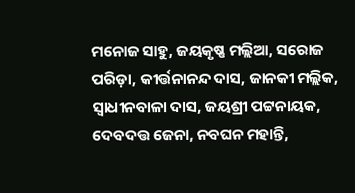ମନୋଜ ସାହୁ, ଜୟକୃଷ୍ଣ ମଲ୍ଲିଆ, ସରୋଜ ପରିଡ଼ା, କୀର୍ତ୍ତନାନନ୍ଦ ଦାସ, ଜାନକୀ ମଲ୍ଲିକ, ସ୍ୱାଧୀନବାଳା ଦାସ, ଜୟଶ୍ରୀ ପଟ୍ଟନାୟକ, ଦେବଦତ୍ତ ଜେନା, ନବଘନ ମହାନ୍ତି,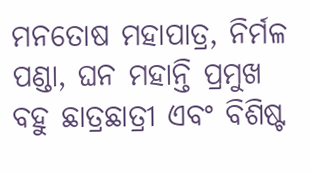ମନତୋଷ ମହାପାତ୍ର, ନିର୍ମଳ ପଣ୍ଡା, ଘନ ମହାନ୍ତି ପ୍ରମୁଖ ବହୁ ଛାତ୍ରଛାତ୍ରୀ ଏବଂ ବିଶିଷ୍ଟ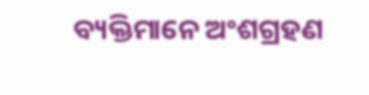ବ୍ୟକ୍ତିମାନେ ଅଂଶଗ୍ରହଣ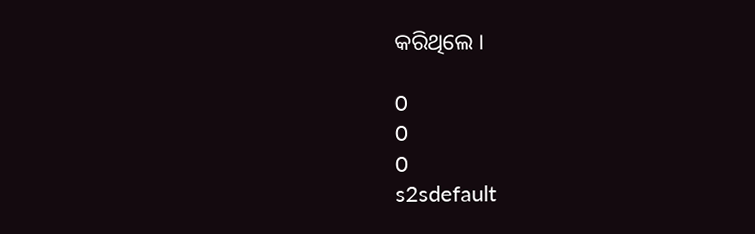କରିଥିଲେ ।

0
0
0
s2sdefault